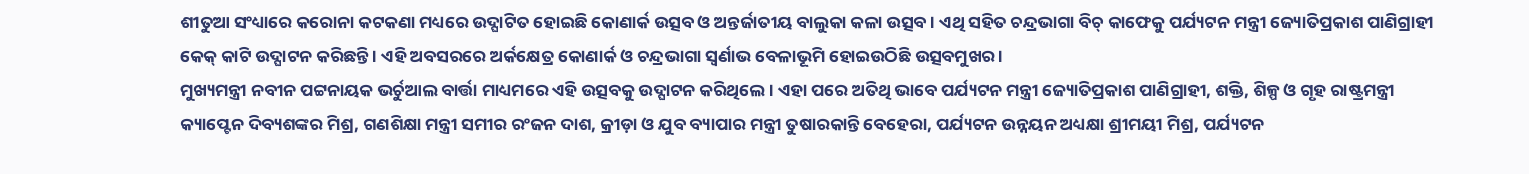ଶୀତୁଆ ସଂଧ୍ୟାରେ କରୋନା କଟକଣା ମଧ୍ୟରେ ଉଦ୍ଘାଟିତ ହୋଇଛି କୋଣାର୍କ ଉତ୍ସବ ଓ ଅନ୍ତର୍ଜାତୀୟ ବାଲୁକା କଳା ଉତ୍ସବ । ଏଥି ସହିତ ଚନ୍ଦ୍ରଭାଗା ବିଚ୍ କାଫେକୁ ପର୍ଯ୍ୟଟନ ମନ୍ତ୍ରୀ ଜ୍ୟୋତିପ୍ରକାଶ ପାଣିଗ୍ରାହୀ କେକ୍ କାଟି ଉଦ୍ଘାଟନ କରିଛନ୍ତି । ଏହି ଅବସରରେ ଅର୍କକ୍ଷେତ୍ର କୋଣାର୍କ ଓ ଚନ୍ଦ୍ରଭାଗା ସ୍ୱର୍ଣାଭ ବେଳାଭୂମି ହୋଇଉଠିଛି ଉତ୍ସବମୁଖର ।
ମୁଖ୍ୟମନ୍ତ୍ରୀ ନବୀନ ପଟ୍ଟନାୟକ ଭର୍ଚୁଆଲ ବାର୍ତ୍ତା ମାଧ୍ୟମରେ ଏହି ଉତ୍ସବକୁ ଉଦ୍ଘାଟନ କରିଥିଲେ । ଏହା ପରେ ଅତିଥି ଭାବେ ପର୍ଯ୍ୟଟନ ମନ୍ତ୍ରୀ ଜ୍ୟୋତିପ୍ରକାଶ ପାଣିଗ୍ରାହୀ, ଶକ୍ତି, ଶିଳ୍ପ ଓ ଗୃହ ରାଷ୍ଟ୍ରମନ୍ତ୍ରୀ କ୍ୟାପ୍ଟେନ ଦିବ୍ୟଶଙ୍କର ମିଶ୍ର, ଗଣଶିକ୍ଷା ମନ୍ତ୍ରୀ ସମୀର ରଂଜନ ଦାଶ, କ୍ରୀଡ଼ା ଓ ଯୁବ ବ୍ୟାପାର ମନ୍ତ୍ରୀ ତୁଷାରକାନ୍ତି ବେହେରା, ପର୍ଯ୍ୟଟନ ଉନ୍ନୟନ ଅଧ୍ୟକ୍ଷା ଶ୍ରୀମୟୀ ମିଶ୍ର, ପର୍ଯ୍ୟଟନ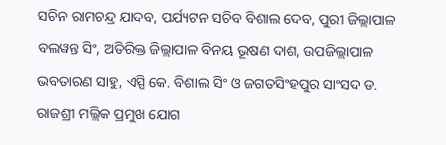ସଚିନ ରାମଚନ୍ଦ୍ର ଯାଦବ, ପର୍ଯ୍ୟଟନ ସଚିବ ବିଶାଲ ଦେବ, ପୁରୀ ଜିଲ୍ଲାପାଳ ବଲୱନ୍ତ ସିଂ, ଅତିରିକ୍ତ ଜିଲ୍ଲାପାଳ ବିନୟ ଭୂଷଣ ଦାଶ, ଉପଜିଲ୍ଲାପାଳ ଭବତାରଣ ସାହୁ, ଏସ୍ପି କେ. ବିଶାଲ ସିଂ ଓ ଜଗତସିଂହପୁର ସାଂସଦ ଡ. ରାଜଶ୍ରୀ ମଲ୍ଲିକ ପ୍ରମୁଖ ଯୋଗ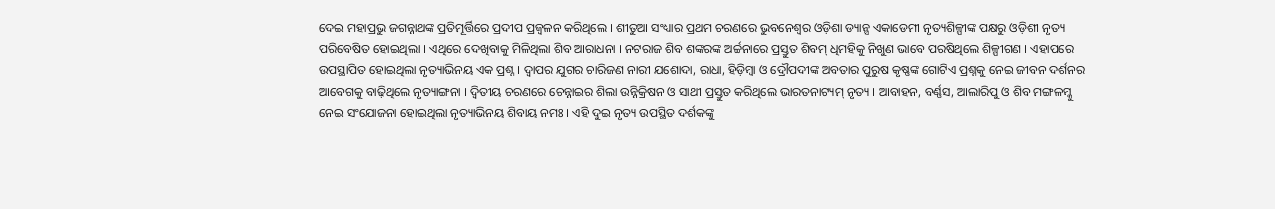ଦେଇ ମହାପ୍ରଭୁ ଜଗନ୍ନାଥଙ୍କ ପ୍ରତିମୂର୍ତ୍ତିରେ ପ୍ରଦୀପ ପ୍ରଜ୍ୱଳନ କରିଥିଲେ । ଶୀତୁଆ ସଂଧ୍ୟାର ପ୍ରଥମ ଚରଣରେ ଭୁବନେଶ୍ୱର ଓଡ଼ିଶା ଡ୍ୟାନ୍ସ ଏକାଡେମୀ ନୃତ୍ୟଶିଳ୍ପୀଙ୍କ ପକ୍ଷରୁ ଓଡ଼ିଶୀ ନୃତ୍ୟ ପରିବେଷିତ ହୋଇଥିଲା । ଏଥିରେ ଦେଖିବାକୁ ମିଳିଥିଲା ଶିବ ଆରାଧନା । ନଟରାଜ ଶିବ ଶଙ୍କରଙ୍କ ଅର୍ଚ୍ଚନାରେ ପ୍ରସ୍ତୁତ ଶିବମ୍ ଧିମହିକୁ ନିଖୁଣ ଭାବେ ପରଷିଥିଲେ ଶିଳ୍ପୀଗଣ । ଏହାପରେ ଉପସ୍ଥାପିତ ହୋଇଥିଲା ନୃତ୍ୟାଭିନୟ ଏକ ପ୍ରଶ୍ନ । ଦ୍ୱାପର ଯୁଗର ଚାରିଜଣ ନାରୀ ଯଶୋଦା, ରାଧା, ହିଡ଼ିମ୍ବା ଓ ଦ୍ରୌପଦୀଙ୍କ ଅବତାର ପୁରୁଷ କୃଷ୍ଣଙ୍କ ଗୋଟିଏ ପ୍ରଶ୍ନକୁ ନେଇ ଜୀବନ ଦର୍ଶନର ଆବେଗକୁ ବାଢ଼ିଥିଲେ ନୃତ୍ୟାଙ୍ଗନା । ଦ୍ୱିତୀୟ ଚରଣରେ ଚେନ୍ନାଇର ଶିଲା ଉନ୍ନିକ୍ରିଷନ ଓ ସାଥୀ ପ୍ରସ୍ତୁତ କରିଥିଲେ ଭାରତନାଟ୍ୟମ୍ ନୃତ୍ୟ । ଆବାହନ, ବର୍ଣ୍ଣସ, ଆଲାରିପୁ ଓ ଶିବ ମଙ୍ଗଳମ୍କୁ ନେଇ ସଂଯୋଜନା ହୋଇଥିଲା ନୃତ୍ୟାଭିନୟ ଶିବାୟ ନମଃ । ଏହି ଦୁଇ ନୃତ୍ୟ ଉପସ୍ଥିତ ଦର୍ଶକଙ୍କୁ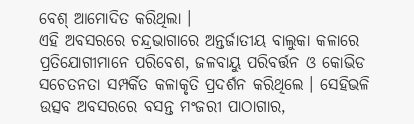ବେଶ୍ ଆମୋଦିତ କରିଥିଲା ।
ଏହି ଅବସରରେ ଚନ୍ଦ୍ରଭାଗାରେ ଅନ୍ତର୍ଜାତୀୟ ବାଲୁକା କଳାରେ ପ୍ରତିଯୋଗୀମାନେ ପରିବେଶ, ଜଳବାୟୁ ପରିବର୍ତ୍ତନ ଓ କୋଭିଡ ସଚେତନତା ସମ୍ପର୍କିତ କଳାକୃତି ପ୍ରଦର୍ଶନ କରିଥିଲେ । ସେହିଭଳି ଉତ୍ସବ ଅବସରରେ ବସନ୍ତ ମଂଜରୀ ପାଠାଗାର,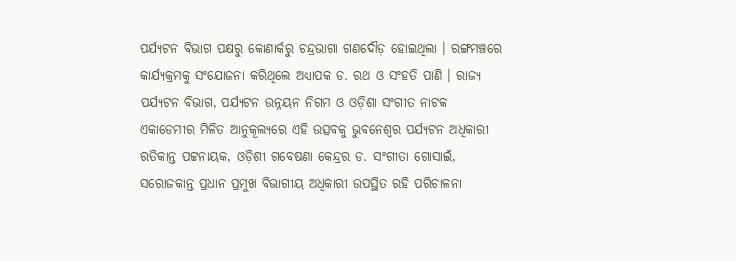ପର୍ଯ୍ୟଟନ ବିଭାଗ ପକ୍ଷରୁ କୋଣାର୍କରୁ ଚନ୍ଦ୍ରଭାଗା ଗଣଦୌଡ଼ ହୋଇଥିଲା । ରଙ୍ଗମଞ୍ଚରେ କାର୍ଯ୍ୟକ୍ରମକୁ ସଂଯୋଜନା କରିଥିଲେ ଅଧ୍ୟାପକ ଡ. ରଥ ଓ ସଂହତି ପାଣି । ରାଜ୍ୟ ପର୍ଯ୍ୟଟନ ବିଭାଗ, ପର୍ଯ୍ୟଟନ ଉନ୍ନୟନ ନିଗମ ଓ ଓଡ଼ିଶା ସଂଗୀତ ନାଟକ ଏକାଡେମୀର ମିଳିତ ଆନୁକୂଲ୍ୟରେ ଏହି ଉତ୍ସବକୁ ଭୁବନେଶ୍ୱର ପର୍ଯ୍ୟଟନ ଅଧିକାରୀ ରତିକାନ୍ତ ପଟ୍ଟନାୟକ, ଓଡ଼ିଶୀ ଗବେଷଣା କେନ୍ଦ୍ରର ଡ. ସଂଗୀତା ଗୋସାଇଁ, ସରୋଜକାନ୍ତ ପ୍ରଧାନ ପ୍ରମୁଖ ବିଭାଗୀୟ ଅଧିକାରୀ ଉପସ୍ଥିତ ରହି ପରିଚାଳନା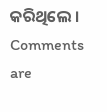କରିଥିଲେ ।
Comments are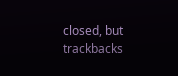closed, but trackbacks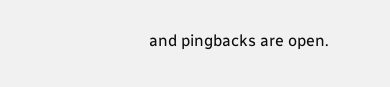and pingbacks are open.